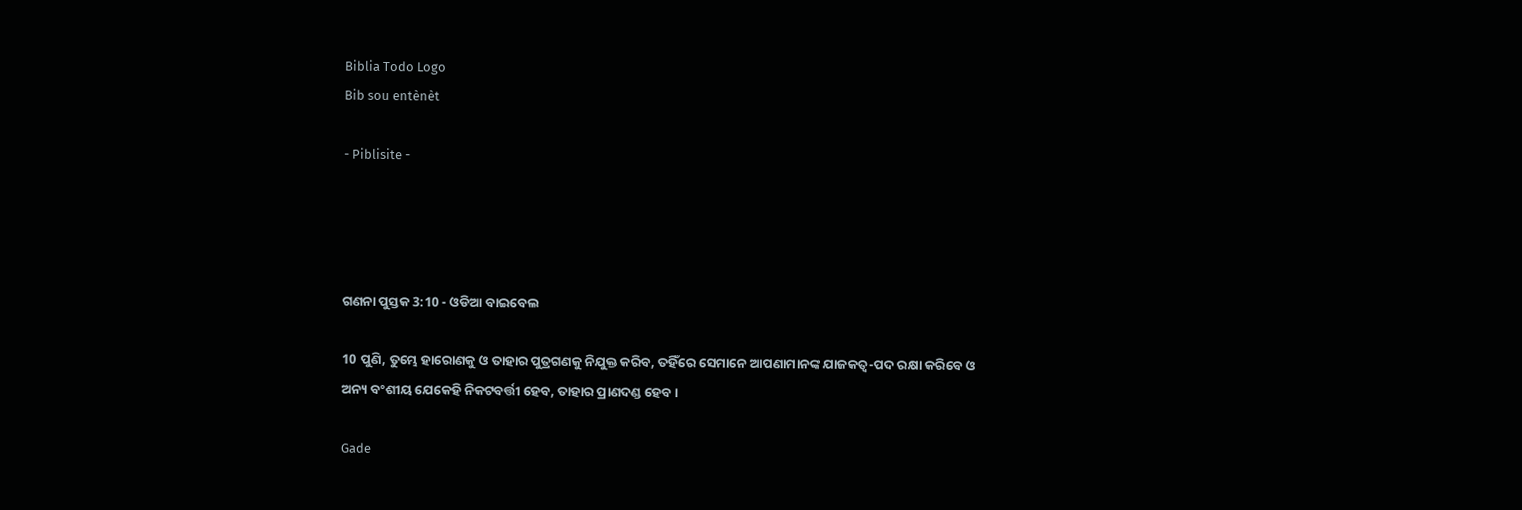Biblia Todo Logo
Bib sou entènèt

- Piblisite -




ଗଣନା ପୁସ୍ତକ 3:10 - ଓଡିଆ ବାଇବେଲ

10 ପୁଣି, ତୁମ୍ଭେ ହାରୋଣକୁ ଓ ତାହାର ପୁତ୍ରଗଣକୁ ନିଯୁକ୍ତ କରିବ, ତହିଁରେ ସେମାନେ ଆପଣାମାନଙ୍କ ଯାଜକତ୍ୱ-ପଦ ରକ୍ଷା କରିବେ ଓ ଅନ୍ୟ ବଂଶୀୟ ଯେକେହି ନିକଟବର୍ତ୍ତୀ ହେବ, ତାହାର ପ୍ରାଣଦଣ୍ଡ ହେବ।

Gade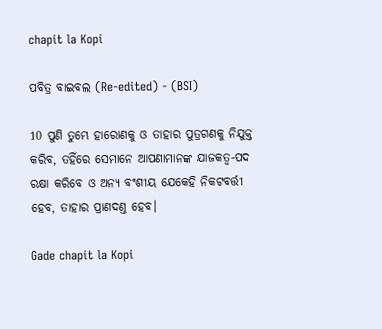chapit la Kopi

ପବିତ୍ର ବାଇବଲ (Re-edited) - (BSI)

10 ପୁଣି ତୁମ୍ଭେ ହାରୋଣକୁ ଓ ତାହାର ପୁତ୍ରଗଣକୁ ନିଯୁକ୍ତ କରିବ, ତହିଁରେ ସେମାନେ ଆପଣାମାନଙ୍କ ଯାଜକତ୍ଵ-ପଦ ରକ୍ଷା କରିବେ ଓ ଅନ୍ୟ ବଂଶୀୟ ଯେକେହି ନିକଟବର୍ତ୍ତୀ ହେବ, ତାହାର ପ୍ରାଣଦଣ୍ତ ହେବ।

Gade chapit la Kopi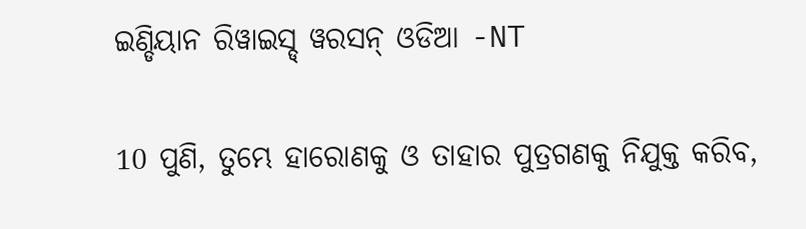ଇଣ୍ଡିୟାନ ରିୱାଇସ୍ଡ୍ ୱରସନ୍ ଓଡିଆ -NT

10 ପୁଣି, ତୁମ୍ଭେ ହାରୋଣକୁ ଓ ତାହାର ପୁତ୍ରଗଣକୁ ନିଯୁକ୍ତ କରିବ,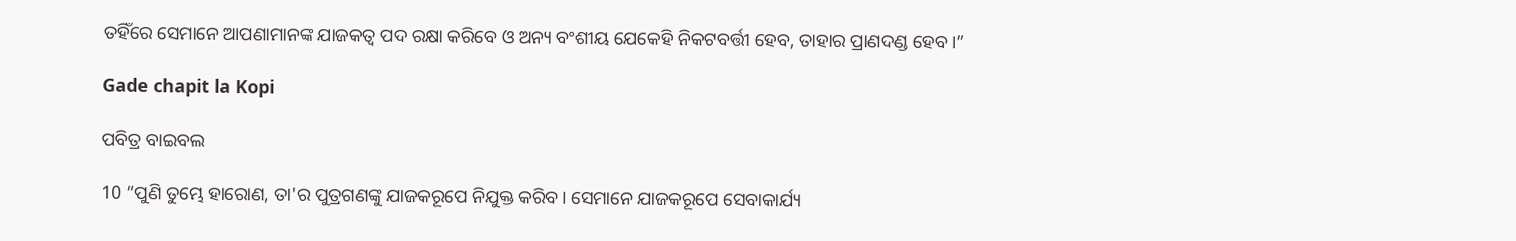ତହିଁରେ ସେମାନେ ଆପଣାମାନଙ୍କ ଯାଜକତ୍ୱ ପଦ ରକ୍ଷା କରିବେ ଓ ଅନ୍ୟ ବଂଶୀୟ ଯେକେହି ନିକଟବର୍ତ୍ତୀ ହେବ, ତାହାର ପ୍ରାଣଦଣ୍ଡ ହେବ।”

Gade chapit la Kopi

ପବିତ୍ର ବାଇବଲ

10 “ପୁଣି ତୁମ୍ଭେ ହାରୋଣ, ତା'ର ପୁତ୍ରଗଣଙ୍କୁ ଯାଜକରୂପେ ନିଯୁକ୍ତ କରିବ। ସେମାନେ ଯାଜକରୂପେ ସେବାକାର୍ଯ୍ୟ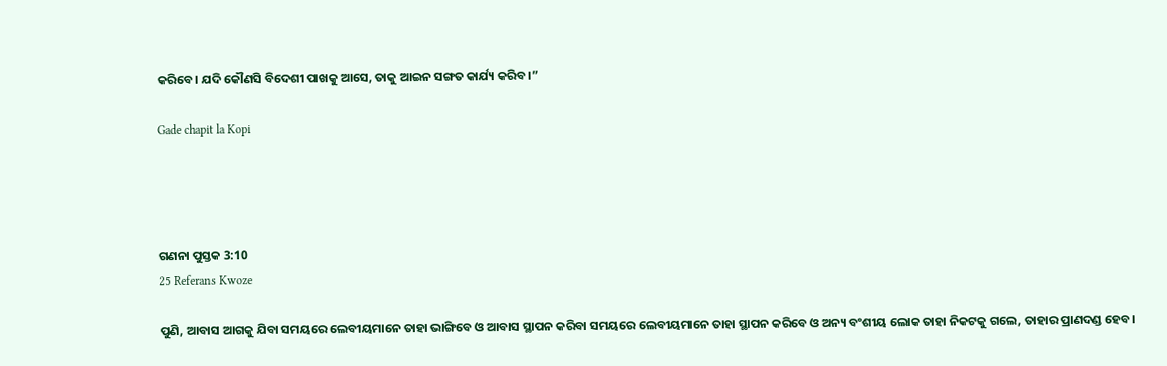କରିବେ। ଯଦି କୌଣସି ବିଦେଶୀ ପାଖକୁ ଆସେ, ତାକୁ ଆଇନ ସଙ୍ଗତ କାର୍ଯ୍ୟ କରିବ।”

Gade chapit la Kopi




ଗଣନା ପୁସ୍ତକ 3:10
25 Referans Kwoze

ପୁଣି, ଆବାସ ଆଗକୁ ଯିବା ସମୟରେ ଲେବୀୟମାନେ ତାହା ଭାଙ୍ଗିବେ ଓ ଆବାସ ସ୍ଥାପନ କରିବା ସମୟରେ ଲେବୀୟମାନେ ତାହା ସ୍ଥାପନ କରିବେ ଓ ଅନ୍ୟ ବଂଶୀୟ ଲୋକ ତାହା ନିକଟକୁ ଗଲେ, ତାହାର ପ୍ରାଣଦଣ୍ଡ ହେବ।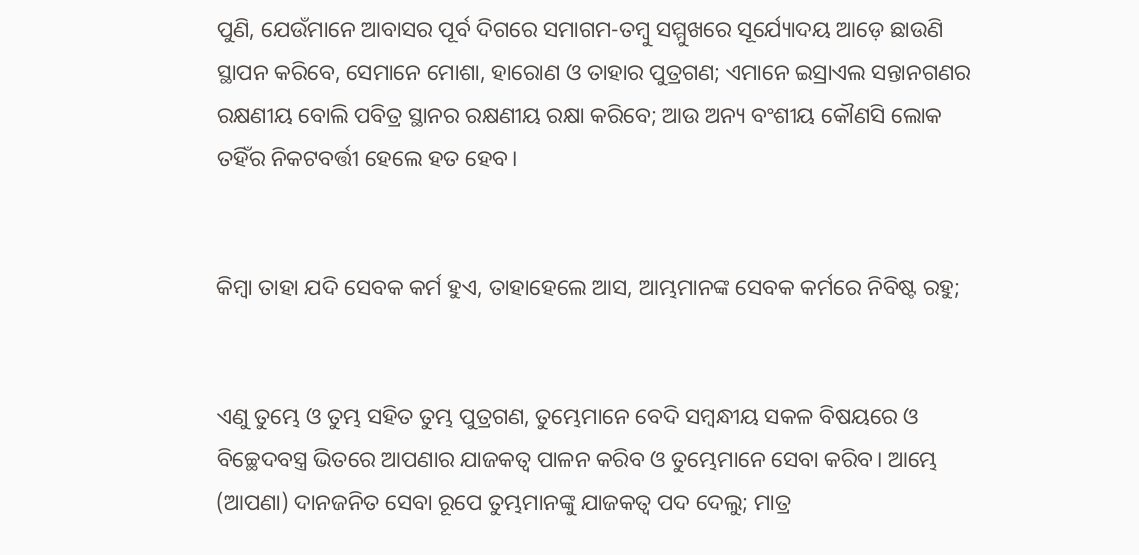ପୁଣି, ଯେଉଁମାନେ ଆବାସର ପୂର୍ବ ଦିଗରେ ସମାଗମ-ତମ୍ବୁ ସମ୍ମୁଖରେ ସୂର୍ଯ୍ୟୋଦୟ ଆଡ଼େ ଛାଉଣି ସ୍ଥାପନ କରିବେ, ସେମାନେ ମୋଶା, ହାରୋଣ ଓ ତାହାର ପୁତ୍ରଗଣ; ଏମାନେ ଇସ୍ରାଏଲ ସନ୍ତାନଗଣର ରକ୍ଷଣୀୟ ବୋଲି ପବିତ୍ର ସ୍ଥାନର ରକ୍ଷଣୀୟ ରକ୍ଷା କରିବେ; ଆଉ ଅନ୍ୟ ବଂଶୀୟ କୌଣସି ଲୋକ ତହିଁର ନିକଟବର୍ତ୍ତୀ ହେଲେ ହତ ହେବ।


କିମ୍ବା ତାହା ଯଦି ସେବକ କର୍ମ ହୁଏ, ତାହାହେଲେ ଆସ, ଆମ୍ଭମାନଙ୍କ ସେବକ କର୍ମରେ ନିବିଷ୍ଟ ରହୁ;


ଏଣୁ ତୁମ୍ଭେ ଓ ତୁମ୍ଭ ସହିତ ତୁମ୍ଭ ପୁତ୍ରଗଣ, ତୁମ୍ଭେମାନେ ବେଦି ସମ୍ବନ୍ଧୀୟ ସକଳ ବିଷୟରେ ଓ ବିଚ୍ଛେଦବସ୍ତ୍ର ଭିତରେ ଆପଣାର ଯାଜକତ୍ୱ ପାଳନ କରିବ ଓ ତୁମ୍ଭେମାନେ ସେବା କରିବ। ଆମ୍ଭେ (ଆପଣା) ଦାନଜନିତ ସେବା ରୂପେ ତୁମ୍ଭମାନଙ୍କୁ ଯାଜକତ୍ୱ ପଦ ଦେଲୁ; ମାତ୍ର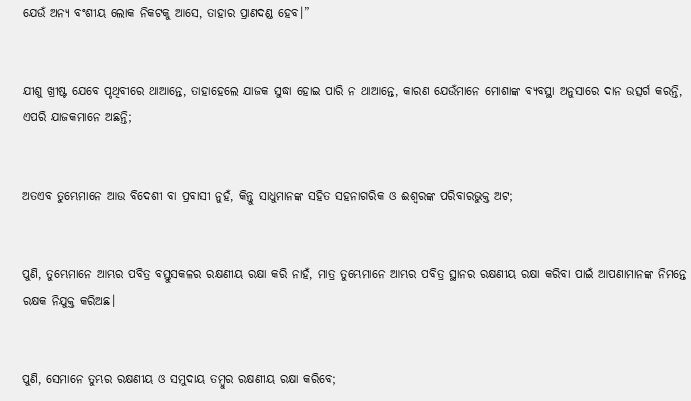ଯେଉଁ ଅନ୍ୟ ବଂଶୀୟ ଲୋକ ନିକଟକୁ ଆସେ, ତାହାର ପ୍ରାଣଦଣ୍ଡ ହେବ।”


ଯୀଶୁ ଖ୍ରୀଷ୍ଟ ଯେବେ ପୃଥିବୀରେ ଥାଆନ୍ତେ, ତାହାହେଲେ ଯାଜକ ସୁଦ୍ଧା ହୋଇ ପାରି ନ ଥାଆନ୍ତେ, କାରଣ ଯେଉଁମାନେ ମୋଶାଙ୍କ ବ୍ୟବସ୍ଥା ଅନୁସାରେ ଦାନ ଉତ୍ସର୍ଗ କରନ୍ତି, ଏପରି ଯାଜକମାନେ ଅଛନ୍ତି;


ଅତଏବ ତୁମ୍ଭେମାନେ ଆଉ ବିଦେଶୀ ବା ପ୍ରବାସୀ ନୁହଁ, କିନ୍ତୁ ସାଧୁମାନଙ୍କ ସହିତ ସହନାଗରିକ ଓ ଈଶ୍ୱରଙ୍କ ପରିବାରଭୁକ୍ତ ଅଟ;


ପୁଣି, ତୁମ୍ଭେମାନେ ଆମ୍ଭର ପବିତ୍ର ବସ୍ତୁସକଳର ରକ୍ଷଣୀୟ ରକ୍ଷା କରି ନାହଁ, ମାତ୍ର ତୁମ୍ଭେମାନେ ଆମ୍ଭର ପବିତ୍ର ସ୍ଥାନର ରକ୍ଷଣୀୟ ରକ୍ଷା କରିବା ପାଇଁ ଆପଣାମାନଙ୍କ ନିମନ୍ତେ ରକ୍ଷକ ନିଯୁକ୍ତ କରିଅଛ।


ପୁଣି, ସେମାନେ ତୁମ୍ଭର ରକ୍ଷଣୀୟ ଓ ସମୁଦାୟ ତମ୍ବୁର ରକ୍ଷଣୀୟ ରକ୍ଷା କରିବେ;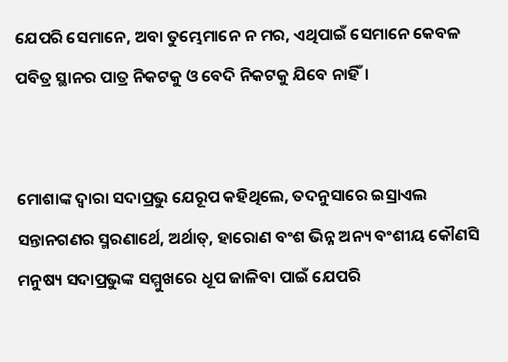ଯେପରି ସେମାନେ, ଅବା ତୁମ୍ଭେମାନେ ନ ମର, ଏଥିପାଇଁ ସେମାନେ କେବଳ ପବିତ୍ର ସ୍ଥାନର ପାତ୍ର ନିକଟକୁ ଓ ବେଦି ନିକଟକୁ ଯିବେ ନାହିଁ।


ମୋଶାଙ୍କ ଦ୍ୱାରା ସଦାପ୍ରଭୁ ଯେରୂପ କହିଥିଲେ, ତଦନୁସାରେ ଇସ୍ରାଏଲ ସନ୍ତାନଗଣର ସ୍ମରଣାର୍ଥେ, ଅର୍ଥାତ୍‍, ହାରୋଣ ବଂଶ ଭିନ୍ନ ଅନ୍ୟ ବଂଶୀୟ କୌଣସି ମନୁଷ୍ୟ ସଦାପ୍ରଭୁଙ୍କ ସମ୍ମୁଖରେ ଧୂପ ଜାଳିବା ପାଇଁ ଯେପରି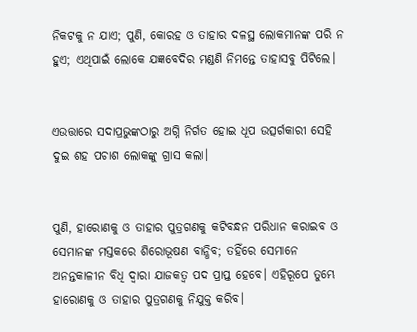ନିକଟକୁ ନ ଯାଏ; ପୁଣି, କୋରହ ଓ ତାହାର ଦଳସ୍ଥ ଲୋକମାନଙ୍କ ପରି ନ ହୁଏ; ଏଥିପାଇଁ ଲୋକେ ଯଜ୍ଞବେଦିର ମଣ୍ଡଣି ନିମନ୍ତେ ତାହାସବୁ ପିଟିଲେ।


ଏଉତ୍ତାରେ ସଦାପ୍ରଭୁଙ୍କଠାରୁ ଅଗ୍ନି ନିର୍ଗତ ହୋଇ ଧୂପ ଉତ୍ସର୍ଗକାରୀ ସେହି ଦୁଇ ଶହ ପଚାଶ ଲୋକଙ୍କୁ ଗ୍ରାସ କଲା।


ପୁଣି, ହାରୋଣକୁ ଓ ତାହାର ପୁତ୍ରଗଣକୁ କଟିବନ୍ଧନ ପରିଧାନ କରାଇବ ଓ ସେମାନଙ୍କ ମସ୍ତକରେ ଶିରୋଭୂଷଣ ବାନ୍ଧିବ; ତହିଁରେ ସେମାନେ ଅନନ୍ତକାଳୀନ ବିଧି ଦ୍ୱାରା ଯାଜକତ୍ୱ ପଦ ପ୍ରାପ୍ତ ହେବେ। ଏହିରୂପେ ତୁମ୍ଭେ ହାରୋଣକୁ ଓ ତାହାର ପୁତ୍ରଗଣକୁ ନିଯୁକ୍ତ କରିବ।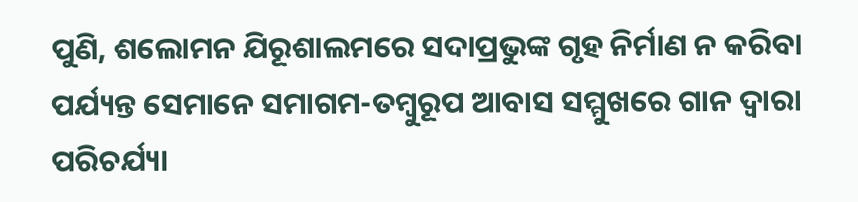ପୁଣି, ଶଲୋମନ ଯିରୂଶାଲମରେ ସଦାପ୍ରଭୁଙ୍କ ଗୃହ ନିର୍ମାଣ ନ କରିବା ପର୍ଯ୍ୟନ୍ତ ସେମାନେ ସମାଗମ-ତମ୍ବୁରୂପ ଆବାସ ସମ୍ମୁଖରେ ଗାନ ଦ୍ୱାରା ପରିଚର୍ଯ୍ୟା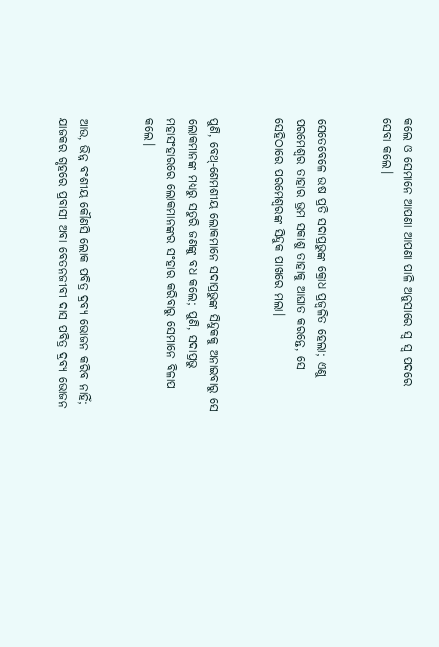କଲେ ଓ ସେମାନେ ଆପଣା ଆପଣା ପାଳି ଅନୁସାରେ ସ୍ୱ ସ୍ୱ ପଦରେ ସେବା କଲେ।


ସେତେବେଳେ ଉଷ ପ୍ରତି ସଦାପ୍ରଭୁଙ୍କ କ୍ରୋଧ ପ୍ରଜ୍ୱଳିତ ହେଲା; ଏଣୁ ପରମେଶ୍ୱର ତାହାର ଭ୍ରମ ସକାଶୁ ତାହାକୁ ଆଘାତ କରନ୍ତେ, ସେ ସେହିଠାରେ ପରମେଶ୍ୱରଙ୍କ ସିନ୍ଦୁକ ପାଖରେ ମଲା।


ପୁଣି, ବେଥ୍-ଶେମଶୀୟ ଲୋକମାନେ ସଦାପ୍ରଭୁଙ୍କ ସିନ୍ଦୁକକୁ ଅନାଇବାରୁ ସେ ଲୋକମାନଙ୍କ ମଧ୍ୟରୁ ସତୁରି ଜଣଙ୍କୁ ବଧ କଲେ; ପୁଣି, ସଦାପ୍ରଭୁ ମହାସଂହାରରେ ଲୋକମାନଙ୍କର ସଂହାର କରିବାରୁ ସେମାନେ ବିଳାପ କଲେ।


ଆଉ, ଭିନ୍ନ ବଂଶୀୟ କୌଣସି ଲୋକ ପବିତ୍ର ଦ୍ରବ୍ୟ ଭୋଜନ କରିବ ନାହିଁ; ଯାଜକର ଗୃହରେ ପ୍ରବାସୀ ଅବା ବେତନଜୀବୀ ଦାସ ପବିତ୍ର ଦ୍ରବ୍ୟ ଭୋଜନ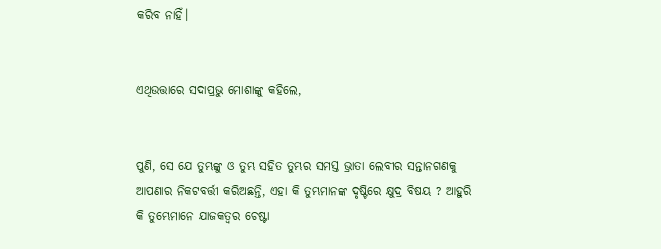କରିବ ନାହିଁ।


ଏଥିଉତ୍ତାରେ ସଦାପ୍ରଭୁ ମୋଶାଙ୍କୁ କହିଲେ,


ପୁଣି, ସେ ଯେ ତୁମ୍ଭଙ୍କୁ ଓ ତୁମ୍ଭ ସହିତ ତୁମ୍ଭର ସମସ୍ତ ଭ୍ରାତା ଲେବୀର ସନ୍ତାନଗଣକୁ ଆପଣାର ନିକଟବର୍ତ୍ତୀ କରିଅଛନ୍ତି, ଏହା କି ତୁମ୍ଭମାନଙ୍କ ଦୃଷ୍ଟିରେ କ୍ଷୁଦ୍ର ବିଷୟ ? ଆହୁରି କି ତୁମ୍ଭେମାନେ ଯାଜକତ୍ୱର ଚେଷ୍ଟା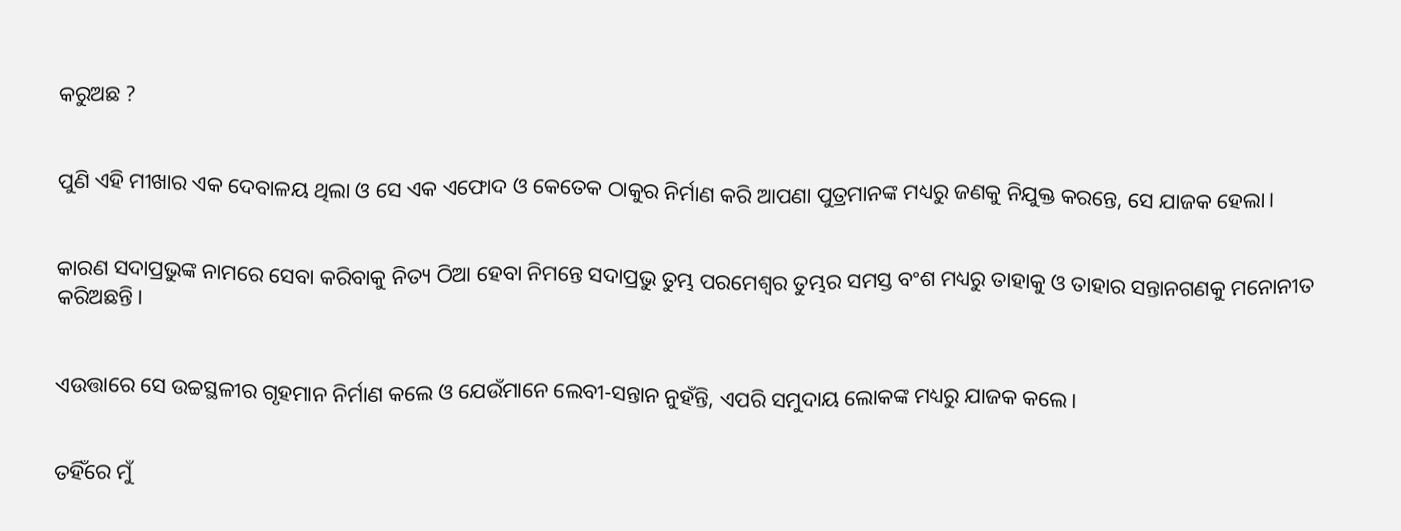କରୁଅଛ ?


ପୁଣି ଏହି ମୀଖାର ଏକ ଦେବାଳୟ ଥିଲା ଓ ସେ ଏକ ଏଫୋଦ ଓ କେତେକ ଠାକୁର ନିର୍ମାଣ କରି ଆପଣା ପୁତ୍ରମାନଙ୍କ ମଧ୍ୟରୁ ଜଣକୁ ନିଯୁକ୍ତ କରନ୍ତେ, ସେ ଯାଜକ ହେଲା।


କାରଣ ସଦାପ୍ରଭୁଙ୍କ ନାମରେ ସେବା କରିବାକୁ ନିତ୍ୟ ଠିଆ ହେବା ନିମନ୍ତେ ସଦାପ୍ରଭୁ ତୁମ୍ଭ ପରମେଶ୍ୱର ତୁମ୍ଭର ସମସ୍ତ ବଂଶ ମଧ୍ୟରୁ ତାହାକୁ ଓ ତାହାର ସନ୍ତାନଗଣକୁ ମନୋନୀତ କରିଅଛନ୍ତି।


ଏଉତ୍ତାରେ ସେ ଉଚ୍ଚସ୍ଥଳୀର ଗୃହମାନ ନିର୍ମାଣ କଲେ ଓ ଯେଉଁମାନେ ଲେବୀ-ସନ୍ତାନ ନୁହଁନ୍ତି, ଏପରି ସମୁଦାୟ ଲୋକଙ୍କ ମଧ୍ୟରୁ ଯାଜକ କଲେ।


ତହିଁରେ ମୁଁ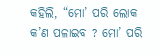କହିଲି, “ମୋ’ ପରି ଲୋକ କ’ଣ ପଳାଇବ ? ମୋ’ ପରି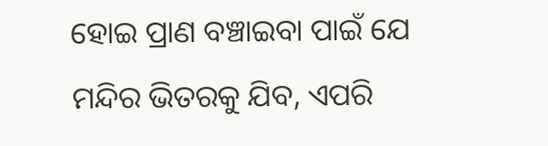ହୋଇ ପ୍ରାଣ ବଞ୍ଚାଇବା ପାଇଁ ଯେ ମନ୍ଦିର ଭିତରକୁ ଯିବ, ଏପରି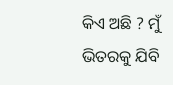କିଏ ଅଛି ? ମୁଁ ଭିତରକୁ ଯିବି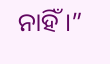ନାହିଁ।”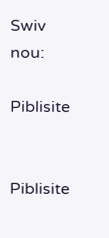Swiv nou:

Piblisite


Piblisite